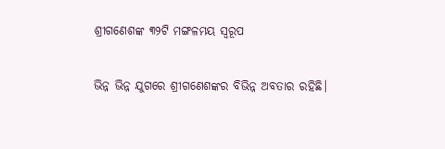ଶ୍ରୀଗଣେଶଙ୍କ ୩୨ଟି ମଙ୍ଗଳମୟ ସ୍ୱରୂପ

ଭିନ୍ନ ଭିନ୍ନ ଯୁଗରେ ଶ୍ରୀଗଣେଶଙ୍କର ବିଭିନ୍ନ ଅବତାର ରହିଛି।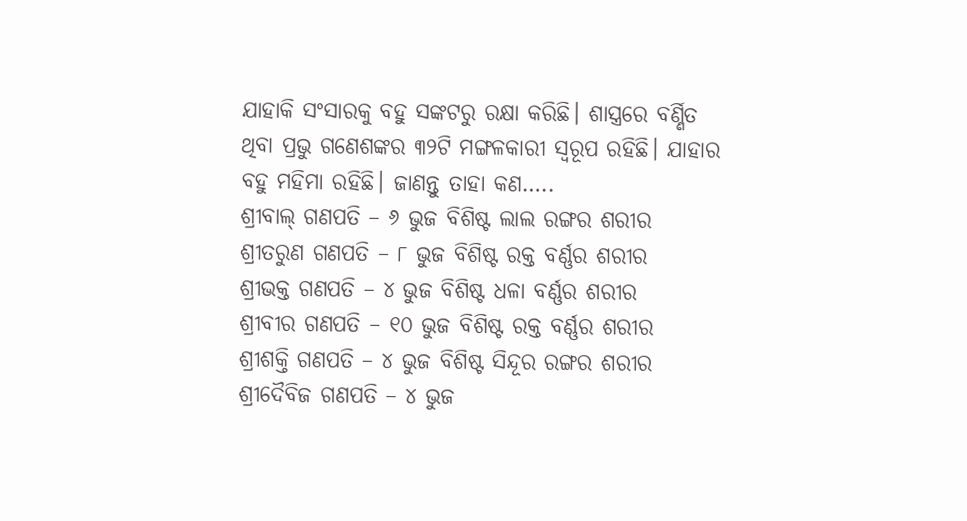ଯାହାକି ସଂସାରକୁ ବହୁ ସଙ୍କଟରୁ ରକ୍ଷା କରିଛି। ଶାସ୍ତ୍ରରେ ବର୍ଣ୍ଣିତ ଥିବା ପ୍ରଭୁ ଗଣେଶଙ୍କର ୩୨ଟି ମଙ୍ଗଳକାରୀ ସ୍ୱରୂପ ରହିଛି। ଯାହାର ବହୁ ମହିମା ରହିଛି। ଜାଣନ୍ତୁ ତାହା କଣ…..
ଶ୍ରୀବାଲ୍‍ ଗଣପତି – ୬ ଭୁଜ ବିଶିଷ୍ଟ ଲାଲ ରଙ୍ଗର ଶରୀର
ଶ୍ରୀତରୁଣ ଗଣପତି – ୮ ଭୁଜ ବିଶିଷ୍ଟ ରକ୍ତ ବର୍ଣ୍ଣର ଶରୀର
ଶ୍ରୀଭକ୍ତ ଗଣପତି – ୪ ଭୁଜ ବିଶିଷ୍ଟ ଧଳା ବର୍ଣ୍ଣର ଶରୀର
ଶ୍ରୀବୀର ଗଣପତି – ୧୦ ଭୁଜ ବିଶିଷ୍ଟ ରକ୍ତ ବର୍ଣ୍ଣର ଶରୀର
ଶ୍ରୀଶକ୍ତି ଗଣପତି – ୪ ଭୁଜ ବିଶିଷ୍ଟ ସିନ୍ଦୂର ରଙ୍ଗର ଶରୀର
ଶ୍ରୀଦୈବିଜ ଗଣପତି – ୪ ଭୁଜ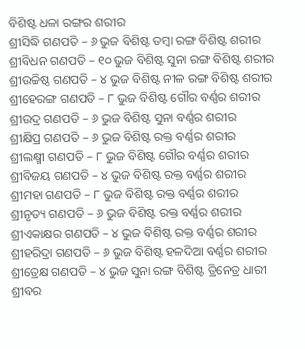ବିଶିଷ୍ଟ ଧଳା ରଙ୍ଗର ଶରୀର
ଶ୍ରୀସିଦ୍ଧି ଗଣପତି – ୬ ଭୁଜ ବିଶିଷ୍ଟ ତମ୍ବା ରଙ୍ଗ ବିଶିଷ୍ଟ ଶରୀର
ଶ୍ରୀବିଧନ ଗଣପତି – ୧୦ ଭୁଜ ବିଶିଷ୍ଟ ସୁନା ରଙ୍ଗ ବିଶିଷ୍ଟ ଶରୀର
ଶ୍ରୀଉଚ୍ଚିଷ୍ଠ ଗଣପତି – ୪ ଭୁଜ ବିଶିଷ୍ଟ ନୀଳ ରଙ୍ଗ ବିଶିଷ୍ଟ ଶରୀର
ଶ୍ରୀହେରଙ୍ଗ ଗଣପତି – ୮ ଭୁଜ ବିଶିଷ୍ଟ ଗୌର ବର୍ଣ୍ଣର ଶରୀର
ଶ୍ରୀଉଦ୍ର ଗଣପତି – ୬ ଭୁଜ ବିଶିଷ୍ଟ ସୁନା ବର୍ଣ୍ଣର ଶରୀର
ଶ୍ରୀକ୍ଷିପ୍ର ଗଣପତି – ୬ ଭୁଜ ବିଶିଷ୍ଟ ରକ୍ତ ବର୍ଣ୍ଣର ଶରୀର
ଶ୍ରୀଲକ୍ଷ୍ମୀ ଗଣପତି – ୮ ଭୁଜ ବିଶିଷ୍ଟ ଗୌର ବର୍ଣ୍ଣର ଶରୀର
ଶ୍ରୀବିଜୟ ଗଣପତି – ୪ ଭୁଜ ବିଶିଷ୍ଟ ରକ୍ତ ବର୍ଣ୍ଣର ଶରୀର
ଶ୍ରୀମହା ଗଣପତି – ୮ ଭୁଜ ବିଶିଷ୍ଟ ରକ୍ତ ବର୍ଣ୍ଣର ଶରୀର
ଶ୍ରୀନୃତ୍ୟ ଗଣପତି – ୬ ଭୁଜ ବିଶିଷ୍ଟ ରକ୍ତ ବର୍ଣ୍ଣର ଶରୀର
ଶ୍ରୀଏକାକ୍ଷର ଗଣପତି – ୪ ଭୁଜ ବିଶିଷ୍ଟ ରକ୍ତ ବର୍ଣ୍ଣର ଶରୀର
ଶ୍ରୀହରିଦ୍ରା ଗଣପତି – ୬ ଭୁଜ ବିଶିଷ୍ଟ ହଳଦିଆ ବର୍ଣ୍ଣର ଶରୀର
ଶ୍ରୀତ୍ରେକ୍ଷ ଗଣପତି – ୪ ଭୁଜ ସୁନା ରଙ୍ଗ ବିଶିଷ୍ଟ ତ୍ରିନେତ୍ର ଧାରୀ
ଶ୍ରୀବର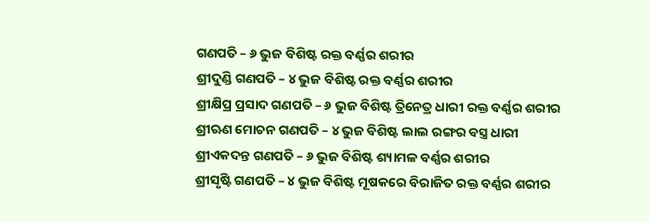ଗଣପତି – ୬ ଭୁଜ ବିଶିଷ୍ଟ ରକ୍ତ ବର୍ଣ୍ଣର ଶରୀର
ଶ୍ରୀଦୁଣ୍ଡି ଗଣପତି – ୪ ଭୁଜ ବିଶିଷ୍ଟ ରକ୍ତ ବର୍ଣ୍ଣର ଶରୀର
ଶ୍ରୀକ୍ଷିପ୍ର ପ୍ରସାଦ ଗଣପତି – ୬ ଭୁଜ ବିଶିଷ୍ଟ ତ୍ରିନେତ୍ର ଧାରୀ ରକ୍ତ ବର୍ଣ୍ଣର ଶରୀର
ଶ୍ରୀଋଣ ମୋଚନ ଗଣପତି – ୪ ଭୁଜ ବିଶିଷ୍ଟ ଲାଲ ରଙ୍ଗର ବସ୍ତ୍ର ଧାରୀ
ଶ୍ରୀଏକଦନ୍ତ ଗଣପତି – ୬ ଭୁଜ ବିଶିଷ୍ଟ ଶ୍ୟାମଳ ବର୍ଣ୍ଣର ଶରୀର
ଶ୍ରୀସୃଷ୍ଟି ଗଣପତି – ୪ ଭୁଜ ବିଶିଷ୍ଟ ମୂଷକରେ ବିରାଜିତ ରକ୍ତ ବର୍ଣ୍ଣର ଶରୀର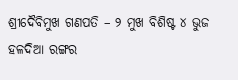ଶ୍ରୀଦୈବିମୁଖ ଗଣପତି – ୨ ମୁଖ ବିଶିଷ୍ଟ ୪ ଭୁଜ ହଳଦିଆ ରଙ୍ଗର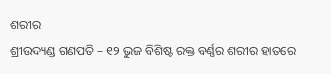ଶରୀର
ଶ୍ରୀଉଦ୍ୟଣ୍ଡ ଗଣପତି – ୧୨ ଭୁଜ ବିଶିଷ୍ଟ ରକ୍ତ ବର୍ଣ୍ଣର ଶରୀର ହାତରେ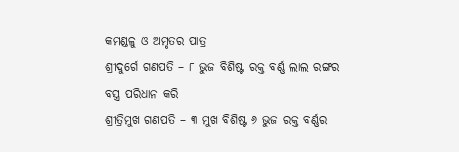କମଣ୍ଡଳୁ ଓ ଅମୃତର ପାତ୍ର
ଶ୍ରୀଦୁର୍ଗେ ଗଣପତି – ୮ ଭୁଜ ବିଶିଷ୍ଟ ରକ୍ତ ବର୍ଣ୍ଣ ଲାଲ ରଙ୍ଗର ବସ୍ତ୍ର ପରିଧାନ କରି
ଶ୍ରୀତ୍ରିମୁଖ ଗଣପତି – ୩ ମୁଖ ବିଶିଷ୍ଟ ୬ ଭୁଜ ରକ୍ତ ବର୍ଣ୍ଣର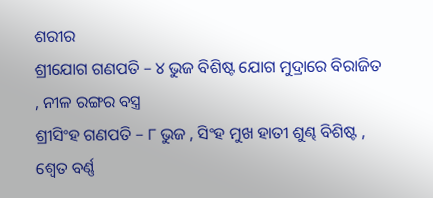ଶରୀର
ଶ୍ରୀଯୋଗ ଗଣପତି – ୪ ଭୁଜ ବିଶିଷ୍ଟ ଯୋଗ ମୁଦ୍ରାରେ ବିରାଜିତ , ନୀଳ ରଙ୍ଗର ବସ୍ତ୍ର
ଶ୍ରୀସିଂହ ଗଣପତି – ୮ ଭୁଜ , ସିଂହ ମୁଖ ହାତୀ ଶୁଣ୍ଢ ବିଶିଷ୍ଟ , ଶ୍ୱେତ ବର୍ଣ୍ଣ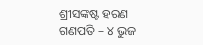ଶ୍ରୀସଙ୍କଷ୍ଟ ହରଣ ଗଣପତି – ୪ ଭୁଜ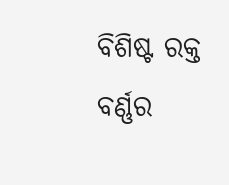ବିଶିଷ୍ଟ ରକ୍ତ ବର୍ଣ୍ଣର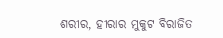ଶରୀର, ହୀରାର ମୁକୁଟ ବିରାଜିତ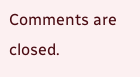Comments are closed.